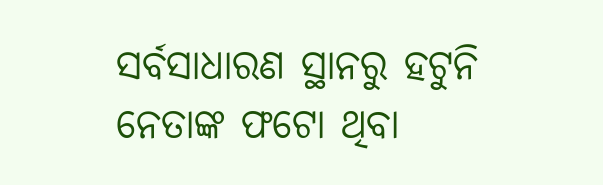ସର୍ବସାଧାରଣ ସ୍ଥାନରୁ ହଟୁନି ନେତାଙ୍କ ଫଟୋ ଥିବା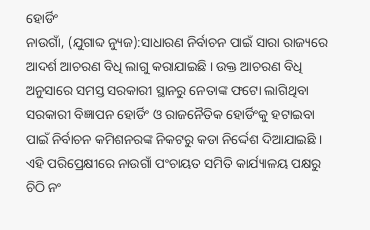ହୋର୍ଡିଂ
ନାଉଗାଁ, (ଯୁଗାବ୍ଦ ନ୍ୟୁଜ):ସାଧାରଣ ନିର୍ବାଚନ ପାଇଁ ସାରା ରାଜ୍ୟରେ ଆଦର୍ଶ ଆଚରଣ ବିଧି ଲାଗୁ କରାଯାଇଛି । ଉକ୍ତ ଆଚରଣ ବିଧି ଅନୁସାରେ ସମସ୍ତ ସରକାରୀ ସ୍ଥାନରୁ ନେତାଙ୍କ ଫଟୋ ଲାଗିଥିବା ସରକାରୀ ବିଜ୍ଞାପନ ହୋର୍ଡିଂ ଓ ରାଜନୈତିକ ହୋର୍ଡିଂକୁ ହଟାଇବା ପାଇଁ ନିର୍ବାଚନ କମିଶନରଙ୍କ ନିକଟରୁ କଡା ନିର୍ଦ୍ଦେଶ ଦିଆଯାଇଛି । ଏହି ପରିପ୍ରେକ୍ଷୀରେ ନାଉଗାଁ ପଂଚାୟତ ସମିତି କାର୍ଯ୍ୟାଳୟ ପକ୍ଷରୁ ଚିଠି ନଂ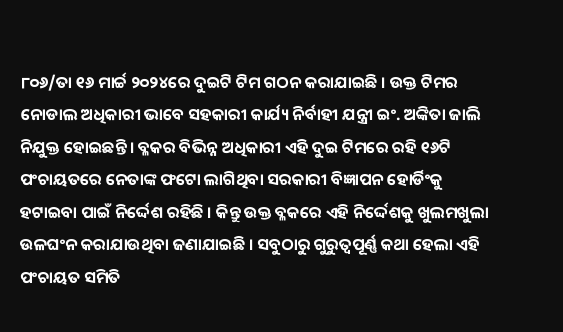୮୦୬/ତା ୧୬ ମାର୍ଚ୍ଚ ୨୦୨୪ରେ ଦୁଇଟି ଟିମ ଗଠନ କରାଯାଇଛି । ଉକ୍ତ ଟିମର ନୋଡାଲ ଅଧିକାରୀ ଭାବେ ସହକାରୀ କାର୍ଯ୍ୟ ନିର୍ବାହୀ ଯନ୍ତ୍ରୀ ଇଂ. ଅଙ୍କିତା ଜାଲି ନିଯୁକ୍ତ ହୋଇଛନ୍ତି । ବ୍ଳକର ବିଭିନ୍ନ ଅଧିକାରୀ ଏହି ଦୁଇ ଟିମରେ ରହି ୧୬ଟି ପଂଚାୟତରେ ନେତାଙ୍କ ଫଟୋ ଲାଗିଥିବା ସରକାରୀ ବିଜ୍ଞାପନ ହୋର୍ଡିଂକୁ ହଟାଇବା ପାଇଁ ନିର୍ଦ୍ଦେଶ ରହିଛି । କିନ୍ତୁ ଉକ୍ତ ବ୍ଳକରେ ଏହି ନିର୍ଦ୍ଦେଶକୁ ଖୁଲମଖୁଲା ଉଳଘଂନ କରାଯାଉଥିବା ଜଣାଯାଇଛି । ସବୁଠାରୁ ଗୁରୁତ୍ୱପୂର୍ଣ୍ଣ କଥା ହେଲା ଏହି ପଂଚାୟତ ସମିତି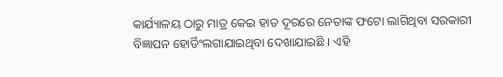କାର୍ଯ୍ୟାଳୟ ଠାରୁ ମାତ୍ର କେଇ ହାତ ଦୂରରେ ନେତାଙ୍କ ଫଟୋ ଲାଗିଥିବା ସରକାରୀ ବିଜ୍ଞାପନ ହୋର୍ଡିଂଲଗାଯାଇଥିବା ଦେଖାଯାଇଛି । ଏହି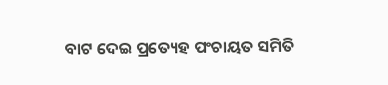ବାଟ ଦେଇ ପ୍ରତ୍ୟେହ ପଂଚାୟତ ସମିତି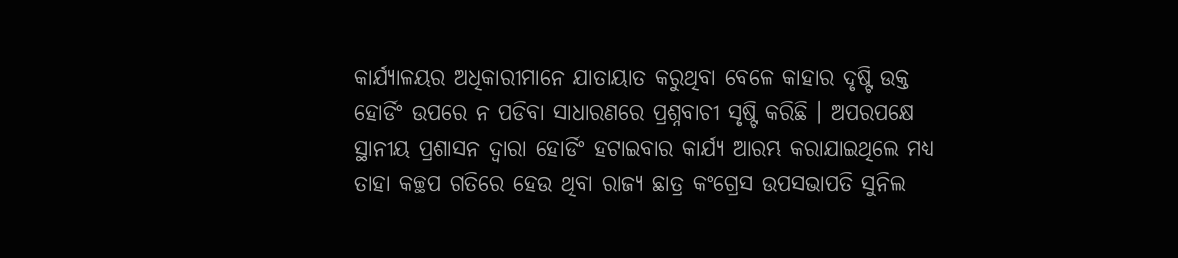କାର୍ଯ୍ୟାଳୟର ଅଧିକାରୀମାନେ ଯାତାୟାତ କରୁଥିବା ବେଳେ କାହାର ଦୃଷ୍ଟି ଉକ୍ତ ହୋର୍ଡିଂ ଉପରେ ନ ପଡିବା ସାଧାରଣରେ ପ୍ରଶ୍ନବାଚୀ ସୃଷ୍ଟି କରିଛି । ଅପରପକ୍ଷେ ସ୍ଥାନୀୟ ପ୍ରଶାସନ ଦ୍ୱାରା ହୋର୍ଡିଂ ହଟାଇବାର କାର୍ଯ୍ୟ ଆରମ୍ଭ କରାଯାଇଥିଲେ ମଧ୍ୟ ତାହା କଚ୍ଛପ ଗତିରେ ହେଉ ଥିବା ରାଜ୍ୟ ଛାତ୍ର କଂଗ୍ରେସ ଉପସଭାପତି ସୁନିଲ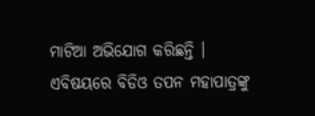ମାଟିଆ ଅଭିଯୋଗ କରିଛନ୍ତି । ଏବିଷୟରେ ବିଡିଓ ତପନ ମହାପାତ୍ରଙ୍କୁ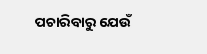ପଚାରିବାରୁ ଯେଉଁ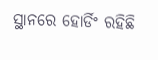ସ୍ଥାନରେ ହୋର୍ଡିଂ ରହିଛି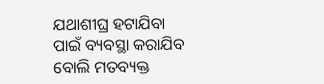ଯଥାଶୀଘ୍ର ହଟାଯିବା ପାଇଁ ବ୍ୟବସ୍ଥା କରାଯିବ ବୋଲି ମତବ୍ୟକ୍ତ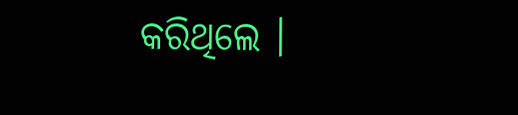କରିଥିଲେ ।